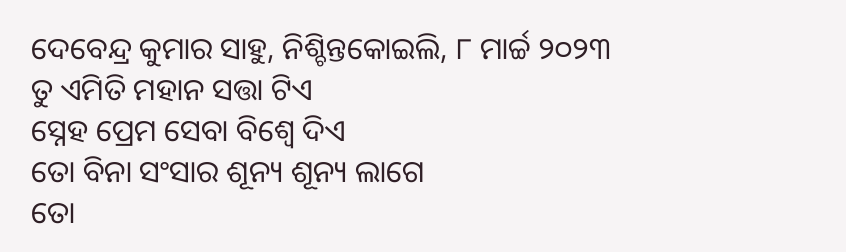ଦେବେନ୍ଦ୍ର କୁମାର ସାହୁ, ନିଶ୍ଚିନ୍ତକୋଇଲି, ୮ ମାର୍ଚ୍ଚ ୨୦୨୩
ତୁ ଏମିତି ମହାନ ସତ୍ତା ଟିଏ
ସ୍ନେହ ପ୍ରେମ ସେବା ବିଶ୍ୱେ ଦିଏ
ତୋ ବିନା ସଂସାର ଶୂନ୍ୟ ଶୂନ୍ୟ ଲାଗେ
ତୋ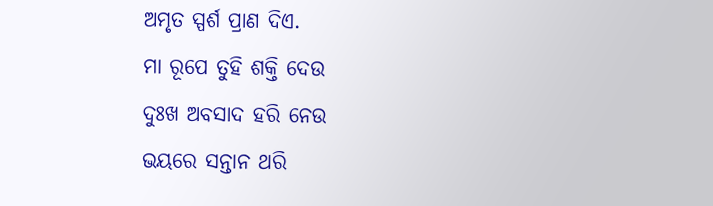ଅମୃତ ସ୍ପର୍ଶ ପ୍ରାଣ ଦିଏ.
ମା ରୂପେ ତୁହି ଶକ୍ତି ଦେଉ
ଦୁଃଖ ଅବସାଦ ହରି ନେଉ
ଭୟରେ ସନ୍ତାନ ଥରି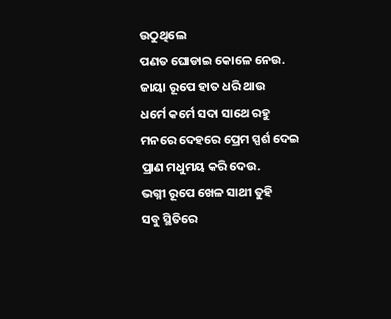ଉଠୁଥିଲେ
ପଣତ ଘୋଡାଇ କୋଳେ ନେଉ.
ଜାୟା ରୂପେ ହାତ ଧରି ଥାଉ
ଧର୍ମେ କର୍ମେ ସଦା ସାଥେ ରହୁ
ମନରେ ଦେହରେ ପ୍ରେମ ସ୍ପର୍ଶ ଦେଇ
ପ୍ରାଣ ମଧୁମୟ କରି ଦେଉ.
ଭଗ୍ନୀ ରୂପେ ଖେଳ ସାଥୀ ତୁହି
ସବୁ ସ୍ଥିତିରେ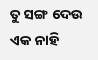ତୁ ସଙ୍ଗ ଦେଉ
ଏକ ନାହି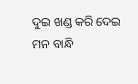ଦୁଇ ଖଣ୍ଡ କରି ଦେଇ
ମନ ବାନ୍ଧି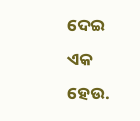ଦେଇ ଏକ ହେଉ.